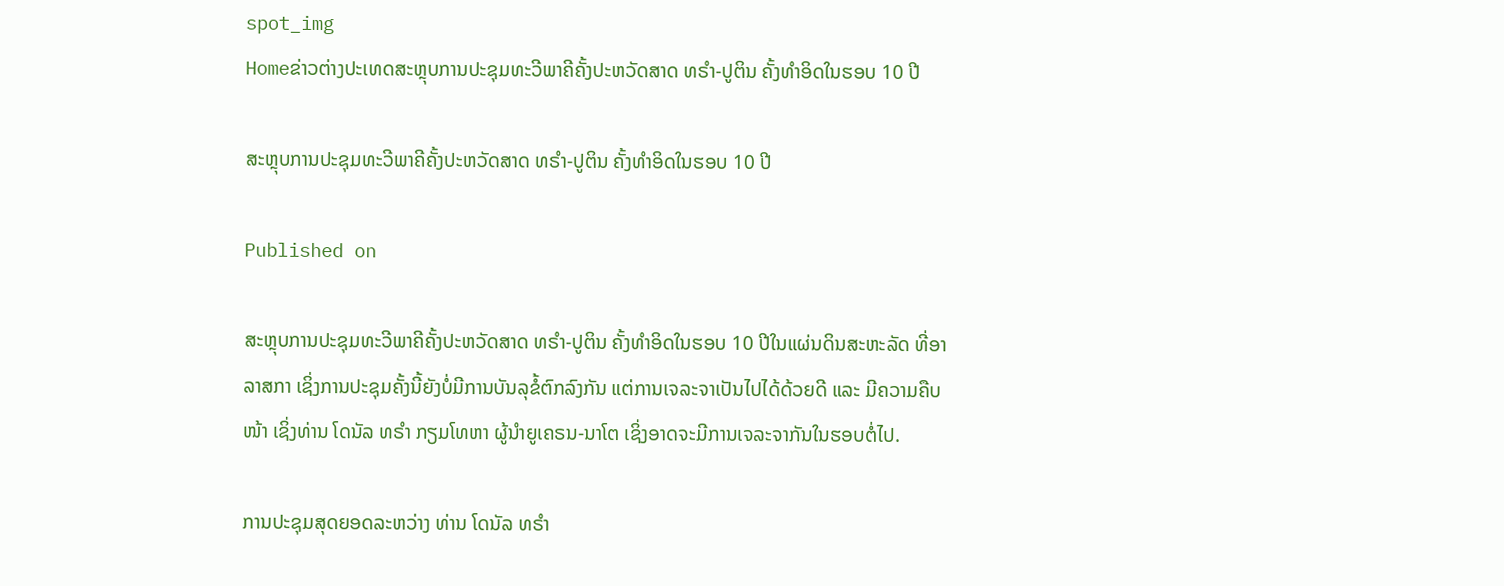spot_img
Homeຂ່າວຕ່າງປະເທດສະຫຼຸບການປະຊຸມທະວີພາຄີຄັ້ງປະຫວັດສາດ ທຣຳ-ປູຕິນ ຄັ້ງທຳອິດໃນຮອບ 10 ປີ

ສະຫຼຸບການປະຊຸມທະວີພາຄີຄັ້ງປະຫວັດສາດ ທຣຳ-ປູຕິນ ຄັ້ງທຳອິດໃນຮອບ 10 ປີ

Published on

ສະຫຼຸບການປະຊຸມທະວີພາຄີຄັ້ງປະຫວັດສາດ ທຣຳ-ປູຕິນ ຄັ້ງທຳອິດໃນຮອບ 10 ປີໃນແຜ່ນດິນສະຫະລັດ ທີ່ອາລາສກາ ເຊິ່ງການປະຊຸມຄັ້ງນີ້ຍັງບໍ່ມີການບັນລຸຂໍ້ຕົກລົງກັນ ແຕ່ການເຈລະຈາເປັນໄປໄດ້ດ້ວຍດີ ແລະ ມີຄວາມຄືບໜ້າ ເຊິ່ງທ່ານ ໂດນັລ ທຣຳ ກຽມໂທຫາ ຜູ້ນຳຍູເຄຣນ-ນາໂຕ ເຊິ່ງອາດຈະມີການເຈລະຈາກັນໃນຮອບຕໍ່ໄປ.

ການປະຊຸມສຸດຍອດລະຫວ່າງ ທ່ານ ໂດນັລ ທຣຳ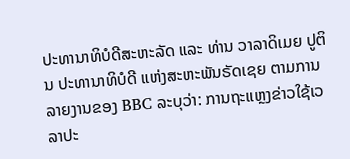ປະທານາທິບໍດີສະຫະລັດ ແລະ ທ່ານ ວາລາດິເມຍ ປູຕິນ ປະທານາທິບໍດີ ແຫ່ງສະຫະພັນຣັດເຊຍ ຕາມການລາຍງານຂອງ BBC ລະບຸວ່າ: ການຖະແຫຼງຂ່າວໃຊ້ເວລາປະ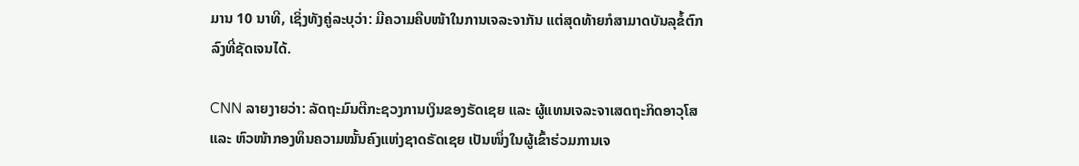ມານ 10 ນາທີ, ເຊິ່ງທັງຄູ່ລະບຸວ່າ: ມີຄວາມຄືບໜ້າໃນການເຈລະຈາກັນ ແຕ່ສຸດທ້າຍກໍສາມາດບັນລຸຂໍ້ຕົກລົງທີ່ຊັດເຈນໄດ້.

CNN ລາຍງາຍວ່າ: ລັດຖະມົນຕີກະຊວງການເງິນຂອງຣັດເຊຍ ແລະ ຜູ້ແທນເຈລະຈາເສດຖະກິດອາວຸໂສ ແລະ ຫົວໜ້າກອງທຶນຄວາມໝັ້ນຄົງແຫ່ງຊາດຣັດເຊຍ ເປັນໜຶ່ງໃນຜູ້ເຂົ້າຮ່ວມການເຈ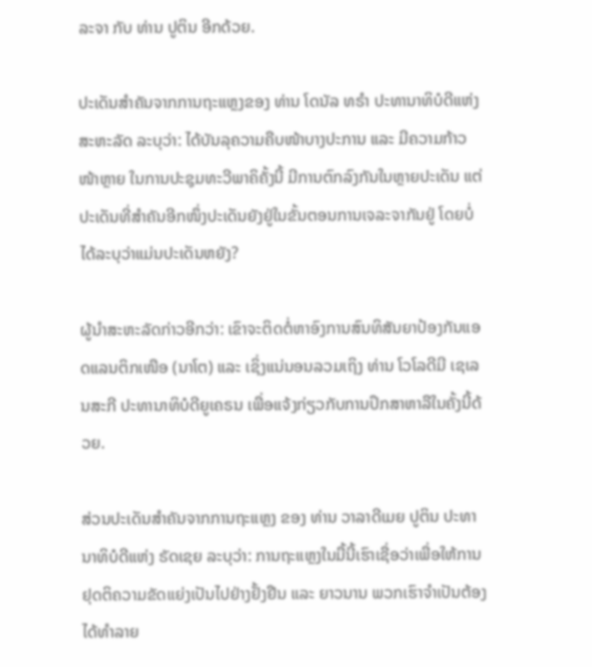ລະຈາ ກັບ ທ່ານ ປູຕິນ ອີກດ້ວຍ.

ປະເດັນສຳຄັນຈາກການຖະແຫຼງຂອງ ທ່ານ ໂດນັລ ທຣຳ ປະທານາທິບໍດີແຫ່ງສະຫະລັດ ລະບຸວ່າ: ໄດ້ບັນລຸຄວາມຄືບໜ້າບາງປະການ ແລະ ມີຄວາມກ້າວໜ້າຫຼາຍ ໃນການປະຊຸມທະວີພາຄິຄັ້ງນີ້ ມີການຕົກລົງກັນໃນຫຼາຍປະເດັນ ແຕ່ປະເດັນທີ່ສຳຄັນອີກໜຶ່ງປະເດັນຍັງຢູ່ໃນຂັ້ນຕອນການເຈລະຈາກັນຢູ່ ໂດຍບໍ່ໄດ້ລະບຸວ່າແມ່ນປະເດັນຫຍັງ?

ຜູ້ນຳສະຫະລັດກ່າວອີກວ່າ: ເຂົາຈະຕິດຕໍ່ຫາອົງການສົນທິສັນຍາປ້ອງກັນແອດແລນຕິກເໜືອ (ນາໂຕ) ແລະ ເຊິ່ງແນ່ນອນລວມເຖິງ ທ່ານ ໂວໂລດີມີ ເຊເລນສະກີ ປະທານາທິບໍດີຍູເຄຣນ ເພື່ອແຈ້ງກ່ຽວກັບການປຶກສາຫາລືໃນຄັ້ງນີ້ດ້ວຍ.

ສ່ວນປະເດັນສຳຄັນຈາກການຖະແຫຼງ ຂອງ ທ່ານ ວາລາດີເມຍ ປູຕິນ ປະທານາທິບໍດີແຫ່ງ ຣັດເຊຍ ລະບຸວ່າ: ການຖະແຫຼງໃນມື້ນີ້ເຮົາເຊື່ອວ່າເພື່ອໃຫ້ການຢຸດຕິຄວາມຂັດແຍ່ງເປັນໄປຢ່າງຢັ້ງຢືນ ແລະ ຍາວນານ ພວກເຮົາຈຳເປັນຕ້ອງໄດ້ທຳລາຍ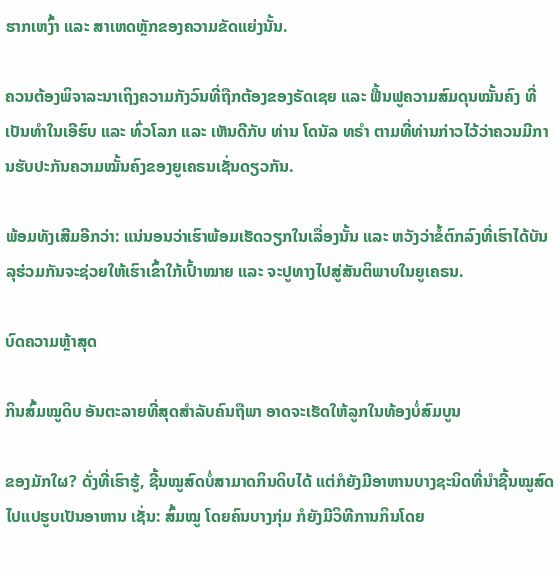ຮາກເຫງົ້າ ແລະ ສາເຫດຫຼັກຂອງຄວາມຂັດແຍ່ງນັ້ນ.

ຄວນຕ້ອງພິຈາລະນາເຖິງຄວາມກັງວົນທີ່ຖືກຕ້ອງຂອງຣັດເຊຍ ແລະ ຟື້ນຟູຄວາມສົມດຸນໝັ້ນຄົງ ທີ່ເປັນທຳໃນເອີຮົບ ແລະ ທົ່ວໂລກ ແລະ ເຫັນດີກັບ ທ່ານ ໂດນັລ ທຣຳ ຕາມທີ່ທ່ານກ່າວໄວ້ວ່າຄວນມີການຮັບປະກັນຄວາມໝັ້ນຄົງຂອງຍູເຄຣນເຊັ່ນດຽວກັນ.

ພ້ອມທັງເສີມອີກວ່າ: ແນ່ນອນວ່າເຮົາພ້ອມເຮັດວຽກໃນເລື່ອງນັ້ນ ແລະ ຫວັງວ່າຂໍ້ຕົກລົງທີ່ເຮົາໄດ້ບັນລຸຮ່ວມກັນຈະຊ່ວຍໃຫ້ເຮົາເຂົ້າໃກ້ເປົ້າໝາຍ ແລະ ຈະປູທາງໄປສູ່ສັນຕິພາບໃນຍູເຄຣນ.

ບົດຄວາມຫຼ້າສຸດ

ກິນສົ້ມໝູດິບ ອັນຕະລາຍທີ່ສຸດສຳລັບຄົນຖືພາ ອາດຈະເຮັດໃຫ້ລູກໃນທ້ອງບໍ່ສົມບູນ

ຂອງມັກໃຜ? ດັ່ງທີ່ເຮົາຮູ້, ຊີ້ນໝູສົດບໍ່ສາມາດກິນດິບໄດ້ ແຕ່ກໍຍັງມີອາຫານບາງຊະນິດທີ່ນໍາຊີ້ນໝູສົດໄປແປຮູບເປັນອາຫານ ເຊັ່ນ: ສົ້ມໝູ ໂດຍຄົນບາງກຸ່ມ ກໍຍັງມີວິທີການກິນໂດຍ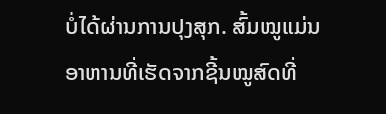ບໍ່ໄດ້ຜ່ານການປຸງສຸກ. ສົ້ມໝູແມ່ນອາຫານທີ່ເຮັດຈາກຊີ້ນໝູສົດທີ່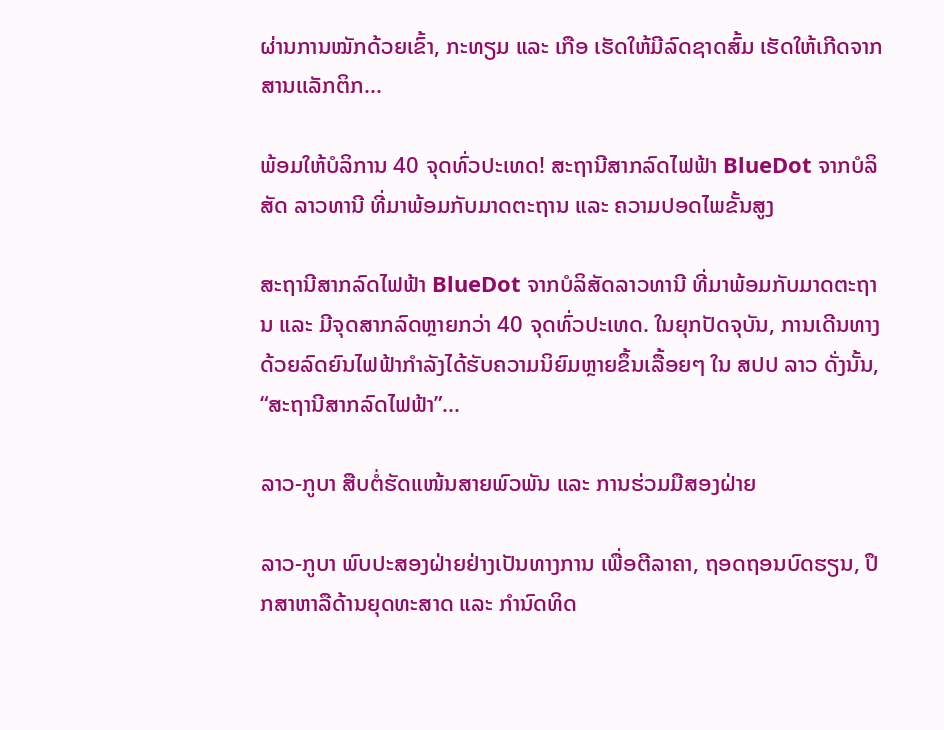ຜ່ານການໝັກດ້ວຍເຂົ້າ, ກະທຽມ ແລະ ເກືອ ເຮັດໃຫ້ມີລົດຊາດສົ້ມ ເຮັດໃຫ້ເກີດຈາກສານເເລັກຕິກ...

ພ້ອມໃຫ້ບໍລິການ 40 ຈຸດທົ່ວປະເທດ! ສະຖານີສາກລົດໄຟຟ້າ BlueDot ຈາກບໍລິສັດ ລາວທານີ ທີ່ມາພ້ອມກັບມາດຕະຖານ ແລະ ຄວາມປອດໄພຂັ້ນສູງ

ສະຖານີສາກລົດໄຟຟ້າ BlueDot ຈາກບໍລິສັດລາວທານີ ທີ່ມາພ້ອມກັບມາດຕະຖານ ແລະ ມີຈຸດສາກລົດຫຼາຍກວ່າ 40 ຈຸດທົ່ວປະເທດ. ໃນຍຸກປັດຈຸບັນ, ການເດີນທາງດ້ວຍລົດຍົນໄຟຟ້າກໍາລັງໄດ້ຮັບຄວາມນິຍົມຫຼາຍຂຶ້ນເລື້ອຍໆ ໃນ ສປປ ລາວ ດັ່ງນັ້ນ, “ສະຖານີສາກລົດໄຟຟ້າ”...

ລາວ-ກູບາ ສືບຕໍ່ຮັດແໜ້ນສາຍພົວພັນ ແລະ ການຮ່ວມມືສອງຝ່າຍ

ລາວ-ກູບາ ພົບປະສອງຝ່າຍຢ່າງເປັນທາງການ ເພື່ອຕີລາຄາ, ຖອດຖອນບົດຮຽນ, ປຶກສາຫາລືດ້ານຍຸດທະສາດ ແລະ ກໍານົດທິດ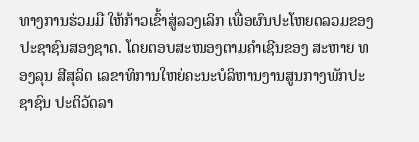ທາງການຮ່ວມມື ໃຫ້ກ້າວເຂົ້າສູ່ລວງເລິກ ເພື່ອຜົນປະໂຫຍດລວມຂອງປະຊາຊົນສອງຊາດ. ໂດຍຕອບສະໜອງຕາມຄໍາເຊີນຂອງ ສະຫາຍ ທອງລຸນ ສີສຸລິດ ເລຂາທິການໃຫຍ່ຄະນະບໍລິຫານງານສູນກາງພັກປະຊາຊົນ ປະຕິວັດລາ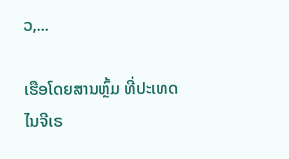ວ,...

ເຮືອໂດຍສານຫຼົ້ມ ທີ່ປະເທດໄນຈີເຣ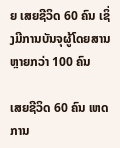ຍ ເສຍຊີວິດ 60 ຄົນ ເຊິ່ງມີການບັນຈຸຜູ້ໂດຍສານຫຼາຍກວ່າ 100 ຄົນ

ເສຍຊີວິດ 60 ຄົນ ເຫດການ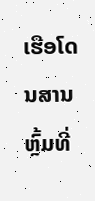ເຮືອໂດນສານຫຼົ້ມທີ່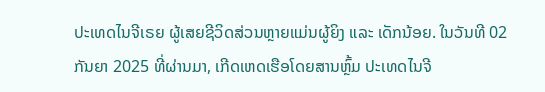ປະເທດໄນຈີເຣຍ ຜູ້ເສຍຊີວິດສ່ວນຫຼາຍແມ່ນຜູ້ຍິງ ແລະ ເດັກນ້ອຍ. ໃນວັນທີ 02 ກັນຍາ 2025 ທີ່ຜ່ານມາ, ເກີດເຫດເຮືອໂດຍສານຫຼົ້ມ ປະເທດໄນຈີ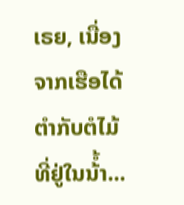ເຣຍ, ເນື່ອງຈາກເຮືອໄດ້ຕໍາກັບຕໍໄມ້ທີ່ຢູ່ໃນນ້ໍ້າ...